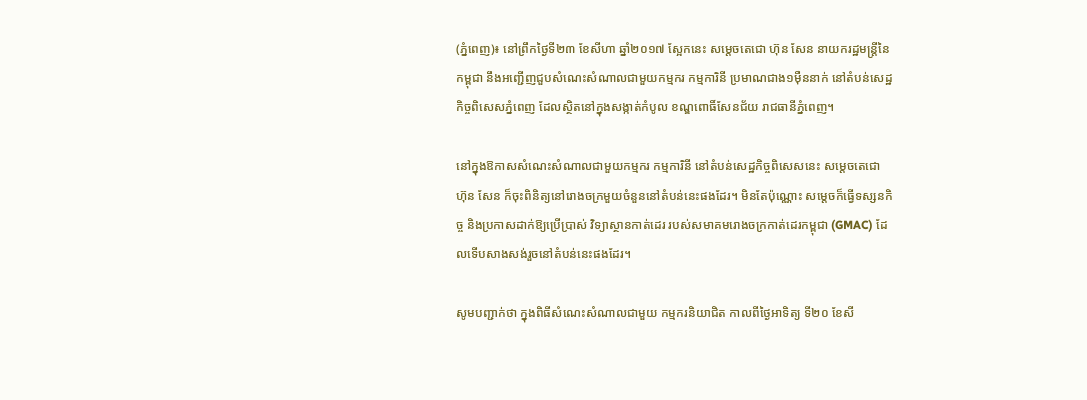(ភ្នំពេញ)៖ នៅព្រឹកថ្ងៃទី២៣ ខែសីហា ឆ្នាំ២០១៧ ស្អែកនេះ សម្តេចតេជោ ហ៊ុន សែន នាយករដ្ឋមន្រ្តីនៃកម្ពុជា នឹងអញ្ជើញជួបសំណេះសំណាលជាមួយកម្មករ កម្មការិនី ប្រមាណជាង១ម៉ឺននាក់ នៅតំបន់សេដ្ឋកិច្ចពិសេសភ្នំពេញ ដែលស្ថិតនៅក្នុងសង្កាត់កំបូល ខណ្ឌពោធិ៍សែនជ័យ រាជធានីភ្នំពេញ។

នៅក្នុងឱកាសសំណេះសំណាលជាមួយកម្មករ កម្មការិនី នៅតំបន់សេដ្ឋកិច្ចពិសេសនេះ សម្តេចតេជោ ហ៊ុន សែន ក៏ចុះពិនិត្យនៅរោងចក្រមួយចំនួននៅតំបន់នេះផងដែរ។ មិនតែប៉ុណ្ណោះ សម្តេចក៏ធ្វើទស្សនកិច្ច និងប្រកាសដាក់ឱ្យប្រើប្រាស់ វិទ្យាស្ថានកាត់ដេរ របស់សមាគមរោងចក្រកាត់ដេរកម្ពុជា (GMAC) ដែលទើបសាងសង់រួចនៅតំបន់នេះផងដែរ។

សូមបញ្ជាក់ថា ក្នុងពិធីសំណេះសំណាលជាមួយ កម្មករនិយាជិត កាលពីថ្ងៃអាទិត្យ ទី២០ ខែសី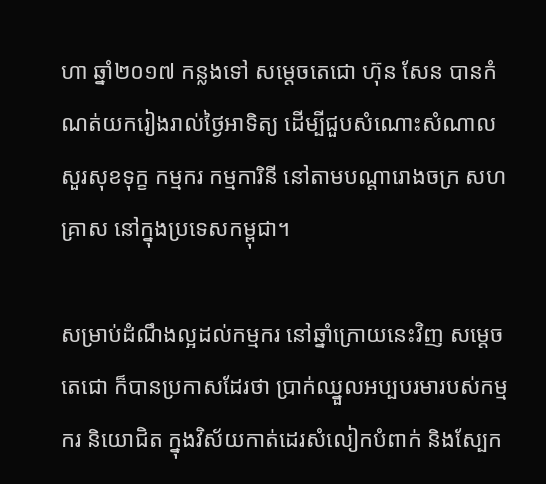ហា ឆ្នាំ២០១៧ កន្លងទៅ សម្តេចតេជោ ហ៊ុន សែន បានកំណត់យករៀងរាល់ថ្ងៃអាទិត្យ ដើម្បីជួបសំណោះសំណាលសួរសុខទុក្ខ កម្មករ កម្មការិនី នៅតាមបណ្តារោងចក្រ សហគ្រាស នៅក្នុងប្រទេសកម្ពុជា។

សម្រាប់ដំណឹងល្អដល់កម្មករ នៅឆ្នាំក្រោយនេះវិញ សម្តេចតេជោ ក៏បានប្រកាសដែរថា ប្រាក់ឈ្នួលអប្បបរមារបស់កម្មករ និយោជិត ក្នុងវិស័យកាត់ដេរសំលៀកបំពាក់ និងស្បែក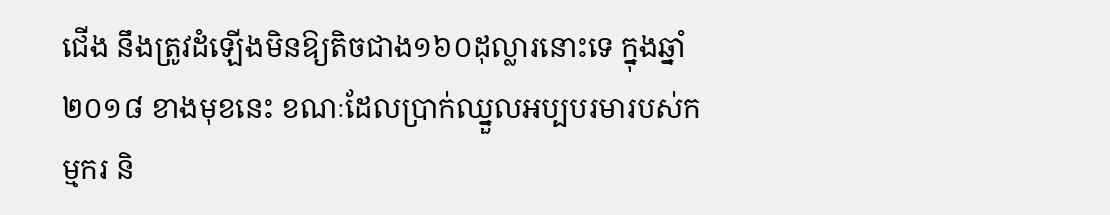ជើង នឹងត្រូវដំឡើងមិនឱ្យតិចជាង១៦០ដុល្លារនោះទេ ក្នុងឆ្នាំ២០១៨ ខាងមុខនេះ ខណៈដែលប្រាក់ឈ្នួលអប្បបរមារបស់កម្មករ និ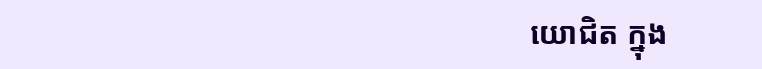យោជិត ក្នុង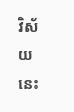វិស័យនេះ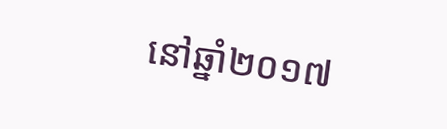នៅឆ្នាំ២០១៧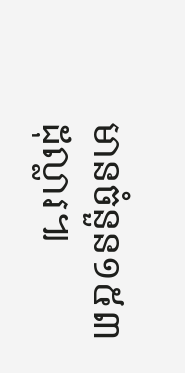មានចំនួន១៥៣ដុល្លារ៕